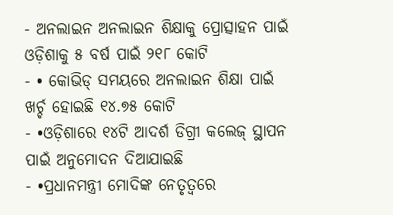- ଅନଲାଇନ ଅନଲାଇନ ଶିକ୍ଷାକୁ ପ୍ରୋତ୍ସାହନ ପାଇଁ ଓଡ଼ିଶାକୁ ୫ ବର୍ଷ ପାଇଁ ୨୧୮ କୋଟି
- • କୋଭିଡ୍ ସମୟରେ ଅନଲାଇନ ଶିକ୍ଷା ପାଇଁ ଖର୍ଚ୍ଚ ହୋଇଛି ୧୪.୭୫ କୋଟି
- •ଓଡ଼ିଶାରେ ୧୪ଟି ଆଦର୍ଶ ଡିଗ୍ରୀ କଲେଜ୍ ସ୍ଥାପନ ପାଇଁ ଅନୁମୋଦନ ଦିଆଯାଇଛି
- •ପ୍ରଧାନମନ୍ତ୍ରୀ ମୋଦିଙ୍କ ନେତୃତ୍ୱରେ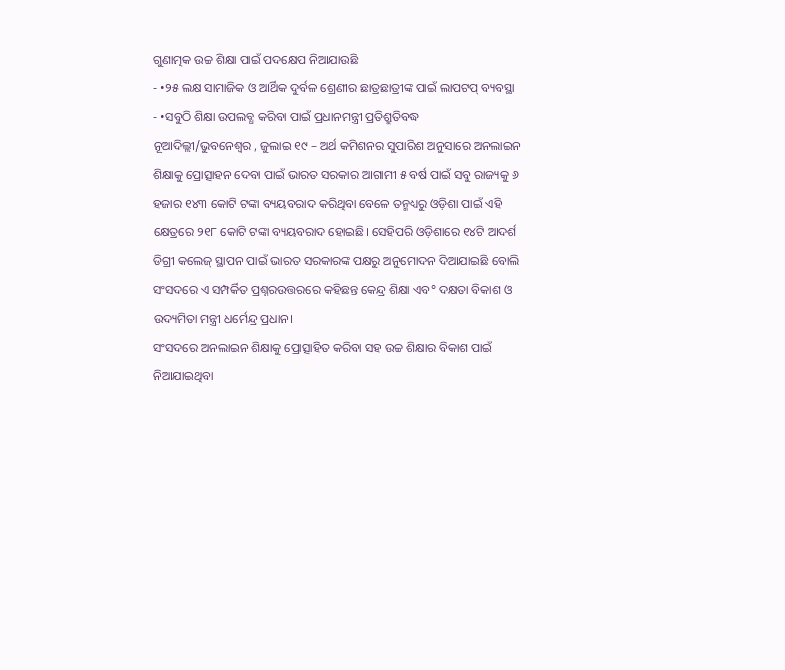ଗୁଣାତ୍ମକ ଉଚ୍ଚ ଶିକ୍ଷା ପାଇଁ ପଦକ୍ଷେପ ନିଆଯାଉଛି
- •୨୫ ଲକ୍ଷ ସାମାଜିକ ଓ ଆର୍ଥିକ ଦୁର୍ବଳ ଶ୍ରେଣୀର ଛାତ୍ରଛାତ୍ରୀଙ୍କ ପାଇଁ ଲାପଟପ୍ ବ୍ୟବସ୍ଥା
- •ସବୁଠି ଶିକ୍ଷା ଉପଲବ୍ଧ କରିବା ପାଇଁ ପ୍ରଧାନମନ୍ତ୍ରୀ ପ୍ରତିଶ୍ରୁତିବଦ୍ଧ
ନୂଆଦିଲ୍ଲୀ/ଭୁବନେଶ୍ୱର , ଜୁଲାଇ ୧୯ – ଅର୍ଥ କମିଶନର ସୁପାରିଶ ଅନୁସାରେ ଅନଲାଇନ ଶିକ୍ଷାକୁ ପ୍ରୋତ୍ସାହନ ଦେବା ପାଇଁ ଭାରତ ସରକାର ଆଗାମୀ ୫ ବର୍ଷ ପାଇଁ ସବୁ ରାଜ୍ୟକୁ ୬ ହଜାର ୧୪୩ କୋଟି ଟଙ୍କା ବ୍ୟୟବରାଦ କରିଥିବା ବେଳେ ତନ୍ମଧ୍ୟରୁ ଓଡ଼ିଶା ପାଇଁ ଏହି କ୍ଷେତ୍ରରେ ୨୧୮ କୋଟି ଟଙ୍କା ବ୍ୟୟବରାଦ ହୋଇଛି। ସେହିପରି ଓଡ଼ିଶାରେ ୧୪ଟି ଆଦର୍ଶ ଡିଗ୍ରୀ କଲେଜ୍ ସ୍ଥାପନ ପାଇଁ ଭାରତ ସରକାରଙ୍କ ପକ୍ଷରୁ ଅନୁମୋଦନ ଦିଆଯାଇଛି ବୋଲି ସଂସଦରେ ଏ ସମ୍ପର୍କିତ ପ୍ରଶ୍ନରଉତ୍ତରରେ କହିଛନ୍ତ କେନ୍ଦ୍ର ଶିକ୍ଷା ଏବ° ଦକ୍ଷତା ବିକାଶ ଓ ଉଦ୍ୟମିତା ମନ୍ତ୍ରୀ ଧର୍ମେନ୍ଦ୍ର ପ୍ରଧାନ।
ସଂସଦରେ ଅନଲାଇନ ଶିକ୍ଷାକୁ ପ୍ରୋତ୍ସାହିତ କରିବା ସହ ଉଚ୍ଚ ଶିକ୍ଷାର ବିକାଶ ପାଇଁ ନିଆଯାଇଥିବା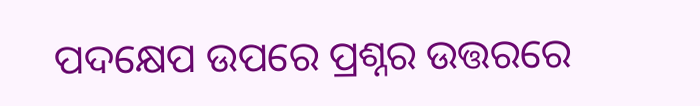ପଦକ୍ଷେପ ଉପରେ ପ୍ରଶ୍ନର ଉତ୍ତରରେ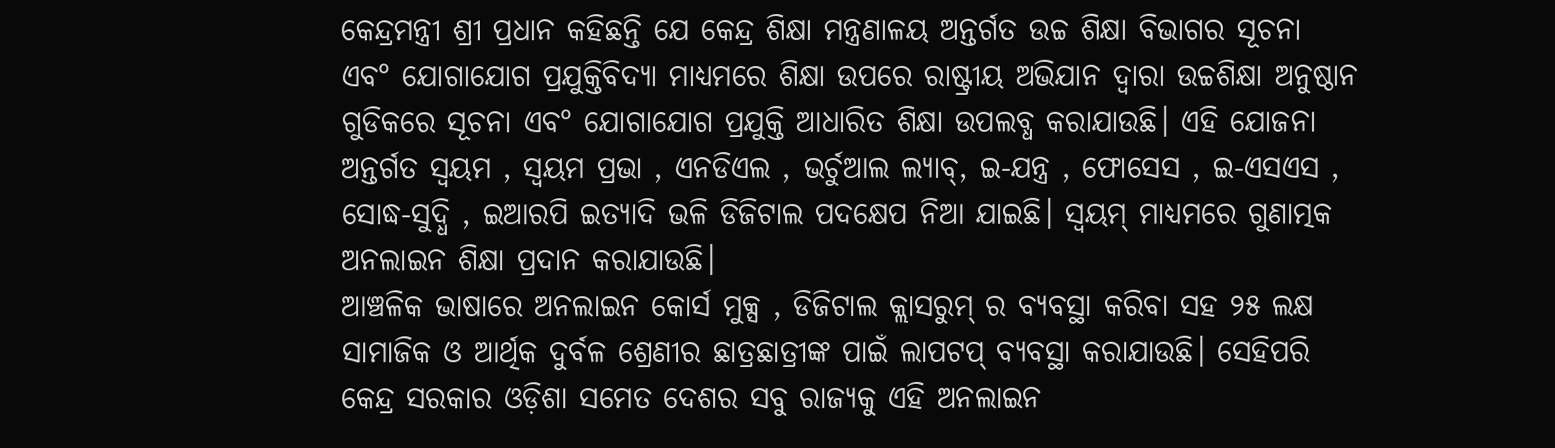କେନ୍ଦ୍ରମନ୍ତ୍ରୀ ଶ୍ରୀ ପ୍ରଧାନ କହିଛନ୍ତି ଯେ କେନ୍ଦ୍ର ଶିକ୍ଷା ମନ୍ତ୍ରଣାଳୟ ଅନ୍ତର୍ଗତ ଉଚ୍ଚ ଶିକ୍ଷା ବିଭାଗର ସୂଚନା ଏବ° ଯୋଗାଯୋଗ ପ୍ରଯୁକ୍ତିବିଦ୍ୟା ମାଧ୍ୟମରେ ଶିକ୍ଷା ଉପରେ ରାଷ୍ଟ୍ରୀୟ ଅଭିଯାନ ଦ୍ଵାରା ଉଚ୍ଚଶିକ୍ଷା ଅନୁଷ୍ଠାନ ଗୁଡିକରେ ସୂଚନା ଏବ° ଯୋଗାଯୋଗ ପ୍ରଯୁକ୍ତି ଆଧାରିତ ଶିକ୍ଷା ଉପଲବ୍ଧ କରାଯାଉଛି। ଏହି ଯୋଜନା ଅନ୍ତର୍ଗତ ସ୍ଵୟମ , ସ୍ୱୟମ ପ୍ରଭା , ଏନଡିଏଲ , ଭର୍ଚୁଆଲ ଲ୍ୟାବ୍, ଇ-ଯନ୍ତ୍ର , ଫୋସେସ , ଇ-ଏସଏସ , ସୋଦ୍ଧ-ସୁଦ୍ଧି , ଇଆରପି ଇତ୍ୟାଦି ଭଳି ଡିଜିଟାଲ ପଦକ୍ଷେପ ନିଆ ଯାଇଛି। ସ୍ଵୟମ୍ ମାଧ୍ୟମରେ ଗୁଣାତ୍ମକ ଅନଲାଇନ ଶିକ୍ଷା ପ୍ରଦାନ କରାଯାଉଛି।
ଆଞ୍ଚଳିକ ଭାଷାରେ ଅନଲାଇନ କୋର୍ସ ମୁକ୍ସ , ଡିଜିଟାଲ କ୍ଲାସରୁମ୍ ର ବ୍ୟବସ୍ଥା କରିବା ସହ ୨୫ ଲକ୍ଷ ସାମାଜିକ ଓ ଆର୍ଥିକ ଦୁର୍ବଳ ଶ୍ରେଣୀର ଛାତ୍ରଛାତ୍ରୀଙ୍କ ପାଇଁ ଲାପଟପ୍ ବ୍ୟବସ୍ଥା କରାଯାଉଛି। ସେହିପରି କେନ୍ଦ୍ର ସରକାର ଓଡ଼ିଶା ସମେତ ଦେଶର ସବୁ ରାଜ୍ୟକୁ ଏହି ଅନଲାଇନ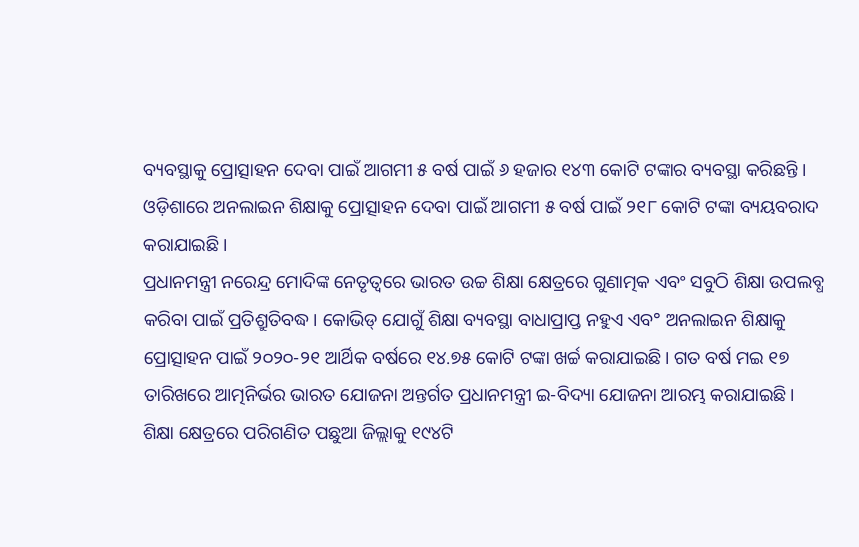ବ୍ୟବସ୍ଥାକୁ ପ୍ରୋତ୍ସାହନ ଦେବା ପାଇଁ ଆଗମୀ ୫ ବର୍ଷ ପାଇଁ ୬ ହଜାର ୧୪୩ କୋଟି ଟଙ୍କାର ବ୍ୟବସ୍ଥା କରିଛନ୍ତି । ଓଡ଼ିଶାରେ ଅନଲାଇନ ଶିକ୍ଷାକୁ ପ୍ରୋତ୍ସାହନ ଦେବା ପାଇଁ ଆଗମୀ ୫ ବର୍ଷ ପାଇଁ ୨୧୮ କୋଟି ଟଙ୍କା ବ୍ୟୟବରାଦ କରାଯାଇଛି ।
ପ୍ରଧାନମନ୍ତ୍ରୀ ନରେନ୍ଦ୍ର ମୋଦିଙ୍କ ନେତୃତ୍ୱରେ ଭାରତ ଉଚ୍ଚ ଶିକ୍ଷା କ୍ଷେତ୍ରରେ ଗୁଣାତ୍ମକ ଏବଂ ସବୁଠି ଶିକ୍ଷା ଉପଲବ୍ଧ କରିବା ପାଇଁ ପ୍ରତିଶ୍ରୁତିବଦ୍ଧ। କୋଭିଡ୍ ଯୋଗୁଁ ଶିକ୍ଷା ବ୍ୟବସ୍ଥା ବାଧାପ୍ରାପ୍ତ ନହୁଏ ଏବ° ଅନଲାଇନ ଶିକ୍ଷାକୁ ପ୍ରୋତ୍ସାହନ ପାଇଁ ୨୦୨୦-୨୧ ଆର୍ଥିକ ବର୍ଷରେ ୧୪.୭୫ କୋଟି ଟଙ୍କା ଖର୍ଚ୍ଚ କରାଯାଇଛି। ଗତ ବର୍ଷ ମଇ ୧୭ ତାରିଖରେ ଆତ୍ମନିର୍ଭର ଭାରତ ଯୋଜନା ଅନ୍ତର୍ଗତ ପ୍ରଧାନମନ୍ତ୍ରୀ ଇ-ବିଦ୍ୟା ଯୋଜନା ଆରମ୍ଭ କରାଯାଇଛି। ଶିକ୍ଷା କ୍ଷେତ୍ରରେ ପରିଗଣିତ ପଛୁଆ ଜିଲ୍ଲାକୁ ୧୯୪ଟି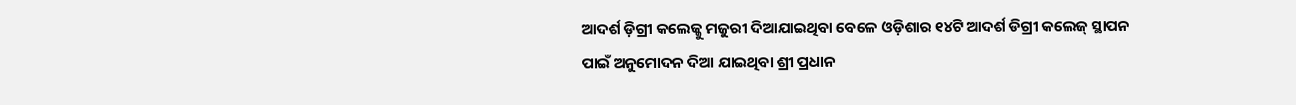ଆଦର୍ଶ ଡ଼ିଗ୍ରୀ କଲେଜ୍କୁ ମଜୁରୀ ଦିଆଯାଇଥିବା ବେଳେ ଓଡ଼ିଶାର ୧୪ଟି ଆଦର୍ଶ ଡିଗ୍ରୀ କଲେଜ୍ ସ୍ଥାପନ ପାଇଁ ଅନୁମୋଦନ ଦିଆ ଯାଇଥିବା ଶ୍ରୀ ପ୍ରଧାନ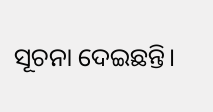ସୂଚନା ଦେଇଛନ୍ତି।